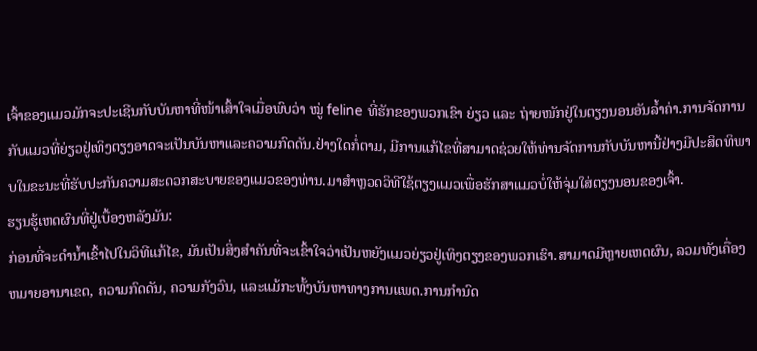ເຈົ້າຂອງແມວມັກຈະປະເຊີນກັບບັນຫາທີ່ໜ້າເສົ້າໃຈເມື່ອພົບວ່າ ໝູ່ feline ທີ່ຮັກຂອງພວກເຂົາ ຍ່ຽວ ແລະ ຖ່າຍໜັກຢູ່ໃນຕຽງນອນອັນລ້ຳຄ່າ.ການຈັດການກັບແມວທີ່ຍ່ຽວຢູ່ເທິງຕຽງອາດຈະເປັນບັນຫາແລະຄວາມກົດດັນ.ຢ່າງໃດກໍ່ຕາມ, ມີການແກ້ໄຂທີ່ສາມາດຊ່ວຍໃຫ້ທ່ານຈັດການກັບບັນຫານີ້ຢ່າງມີປະສິດທິພາບໃນຂະນະທີ່ຮັບປະກັນຄວາມສະດວກສະບາຍຂອງແມວຂອງທ່ານ.ມາສຳຫຼວດວິທີໃຊ້ຕຽງແມວເພື່ອຮັກສາແມວບໍ່ໃຫ້ຈຸ່ມໃສ່ຕຽງນອນຂອງເຈົ້າ.
ຮຽນຮູ້ເຫດຜົນທີ່ຢູ່ເບື້ອງຫລັງມັນ:
ກ່ອນທີ່ຈະດໍານ້ຳເຂົ້າໄປໃນວິທີແກ້ໄຂ, ມັນເປັນສິ່ງສໍາຄັນທີ່ຈະເຂົ້າໃຈວ່າເປັນຫຍັງແມວຍ່ຽວຢູ່ເທິງຕຽງຂອງພວກເຮົາ.ສາມາດມີຫຼາຍເຫດຜົນ, ລວມທັງເຄື່ອງຫມາຍອານາເຂດ, ຄວາມກົດດັນ, ຄວາມກັງວົນ, ແລະແມ້ກະທັ້ງບັນຫາທາງການແພດ.ການກໍານົດ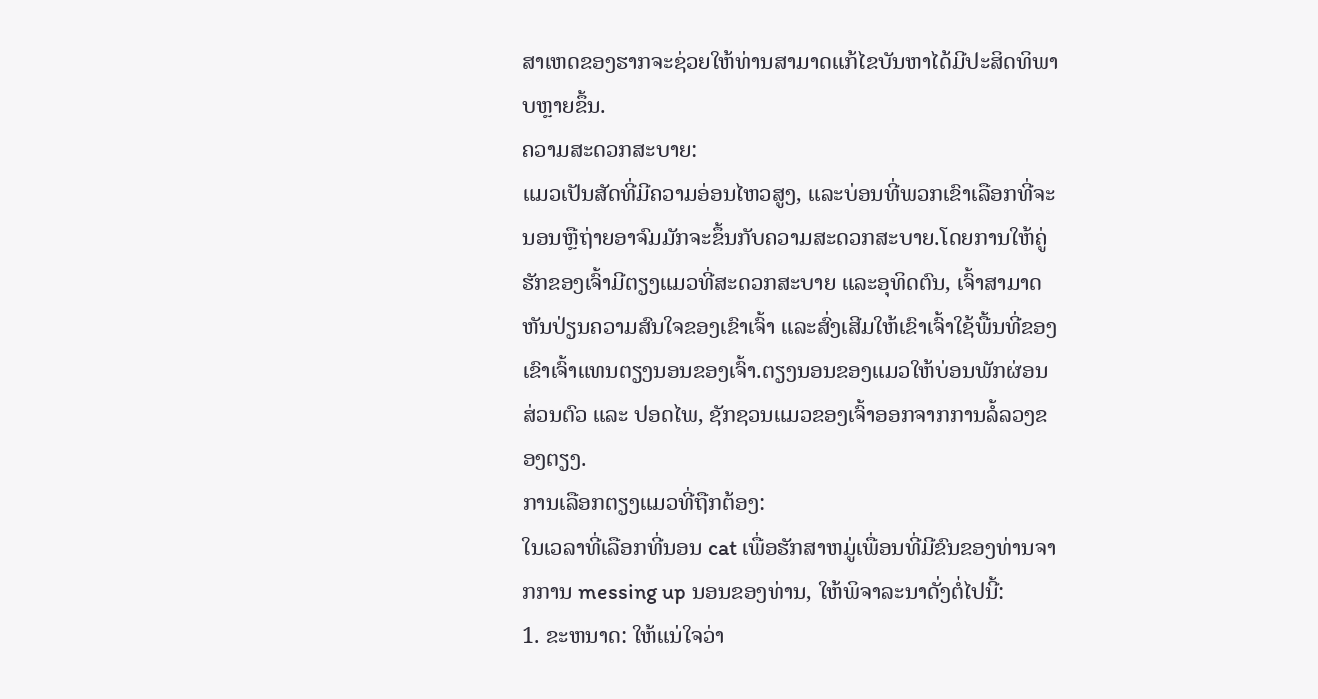ສາເຫດຂອງຮາກຈະຊ່ວຍໃຫ້ທ່ານສາມາດແກ້ໄຂບັນຫາໄດ້ມີປະສິດທິພາບຫຼາຍຂຶ້ນ.
ຄວາມສະດວກສະບາຍ:
ແມວເປັນສັດທີ່ມີຄວາມອ່ອນໄຫວສູງ, ແລະບ່ອນທີ່ພວກເຂົາເລືອກທີ່ຈະນອນຫຼືຖ່າຍອາຈົມມັກຈະຂຶ້ນກັບຄວາມສະດວກສະບາຍ.ໂດຍການໃຫ້ຄູ່ຮັກຂອງເຈົ້າມີຕຽງແມວທີ່ສະດວກສະບາຍ ແລະອຸທິດຕົນ, ເຈົ້າສາມາດຫັນປ່ຽນຄວາມສົນໃຈຂອງເຂົາເຈົ້າ ແລະສົ່ງເສີມໃຫ້ເຂົາເຈົ້າໃຊ້ພື້ນທີ່ຂອງເຂົາເຈົ້າແທນຕຽງນອນຂອງເຈົ້າ.ຕຽງນອນຂອງແມວໃຫ້ບ່ອນພັກຜ່ອນສ່ວນຕົວ ແລະ ປອດໄພ, ຊັກຊວນແມວຂອງເຈົ້າອອກຈາກການລໍ້ລວງຂອງຕຽງ.
ການເລືອກຕຽງແມວທີ່ຖືກຕ້ອງ:
ໃນເວລາທີ່ເລືອກທີ່ນອນ cat ເພື່ອຮັກສາຫມູ່ເພື່ອນທີ່ມີຂົນຂອງທ່ານຈາກການ messing up ນອນຂອງທ່ານ, ໃຫ້ພິຈາລະນາດັ່ງຕໍ່ໄປນີ້:
1. ຂະຫນາດ: ໃຫ້ແນ່ໃຈວ່າ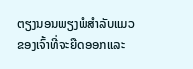ຕຽງນອນພຽງພໍສໍາລັບແມວຂອງເຈົ້າທີ່ຈະຍືດອອກແລະ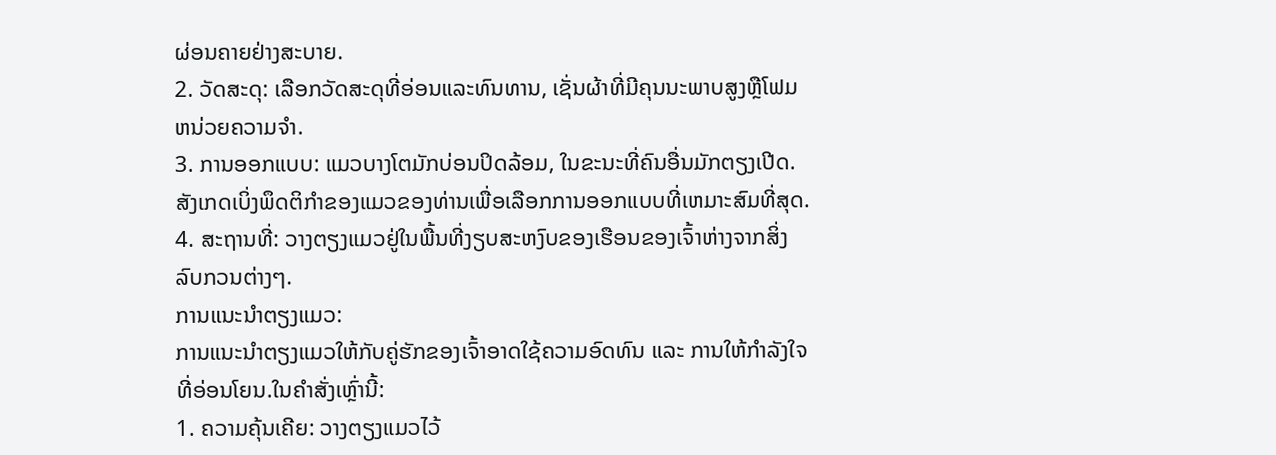ຜ່ອນຄາຍຢ່າງສະບາຍ.
2. ວັດສະດຸ: ເລືອກວັດສະດຸທີ່ອ່ອນແລະທົນທານ, ເຊັ່ນຜ້າທີ່ມີຄຸນນະພາບສູງຫຼືໂຟມຫນ່ວຍຄວາມຈໍາ.
3. ການອອກແບບ: ແມວບາງໂຕມັກບ່ອນປິດລ້ອມ, ໃນຂະນະທີ່ຄົນອື່ນມັກຕຽງເປີດ.ສັງເກດເບິ່ງພຶດຕິກໍາຂອງແມວຂອງທ່ານເພື່ອເລືອກການອອກແບບທີ່ເຫມາະສົມທີ່ສຸດ.
4. ສະຖານທີ່: ວາງຕຽງແມວຢູ່ໃນພື້ນທີ່ງຽບສະຫງົບຂອງເຮືອນຂອງເຈົ້າຫ່າງຈາກສິ່ງລົບກວນຕ່າງໆ.
ການແນະນຳຕຽງແມວ:
ການແນະນຳຕຽງແມວໃຫ້ກັບຄູ່ຮັກຂອງເຈົ້າອາດໃຊ້ຄວາມອົດທົນ ແລະ ການໃຫ້ກຳລັງໃຈທີ່ອ່ອນໂຍນ.ໃນຄໍາສັ່ງເຫຼົ່ານີ້:
1. ຄວາມຄຸ້ນເຄີຍ: ວາງຕຽງແມວໄວ້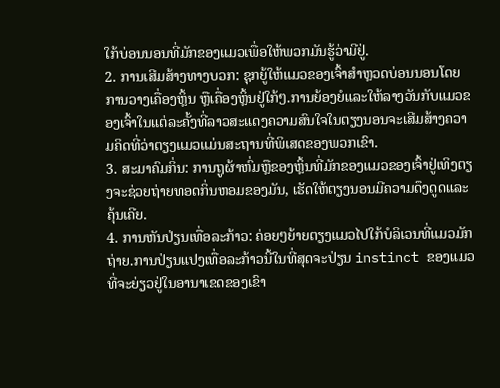ໃກ້ບ່ອນນອນທີ່ມັກຂອງແມວເພື່ອໃຫ້ພວກມັນຮູ້ວ່າມີຢູ່.
2. ການເສີມສ້າງທາງບວກ: ຊຸກຍູ້ໃຫ້ແມວຂອງເຈົ້າສຳຫຼວດບ່ອນນອນໂດຍການວາງເຄື່ອງຫຼິ້ນ ຫຼືເຄື່ອງຫຼິ້ນຢູ່ໃກ້ໆ.ການຍ້ອງຍໍແລະໃຫ້ລາງວັນກັບແມວຂອງເຈົ້າໃນແຕ່ລະຄັ້ງທີ່ລາວສະແດງຄວາມສົນໃຈໃນຕຽງນອນຈະເສີມສ້າງຄວາມຄິດທີ່ວ່າຕຽງແມວແມ່ນສະຖານທີ່ພິເສດຂອງພວກເຂົາ.
3. ສະມາຄົມກິ່ນ: ການຖູຜ້າຫົ່ມຫຼືຂອງຫຼິ້ນທີ່ມັກຂອງແມວຂອງເຈົ້າຢູ່ເທິງຕຽງຈະຊ່ວຍຖ່າຍທອດກິ່ນຫອມຂອງມັນ, ເຮັດໃຫ້ຕຽງນອນມີຄວາມດຶງດູດແລະຄຸ້ນເຄີຍ.
4. ການຫັນປ່ຽນເທື່ອລະກ້າວ: ຄ່ອຍໆຍ້າຍຕຽງແມວໄປໃກ້ບໍລິເວນທີ່ແມວມັກຖ່າຍ.ການປ່ຽນແປງເທື່ອລະກ້າວນີ້ໃນທີ່ສຸດຈະປ່ຽນ instinct ຂອງແມວທີ່ຈະຍ່ຽວຢູ່ໃນອານາເຂດຂອງເຂົາ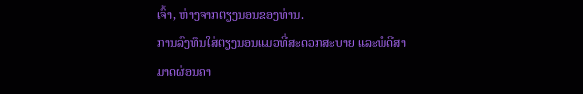ເຈົ້າ, ຫ່າງຈາກຕຽງນອນຂອງທ່ານ.
ການລົງທຶນໃສ່ຕຽງນອນແມວທີ່ສະດວກສະບາຍ ແລະພໍດີສາມາດຜ່ອນຄາ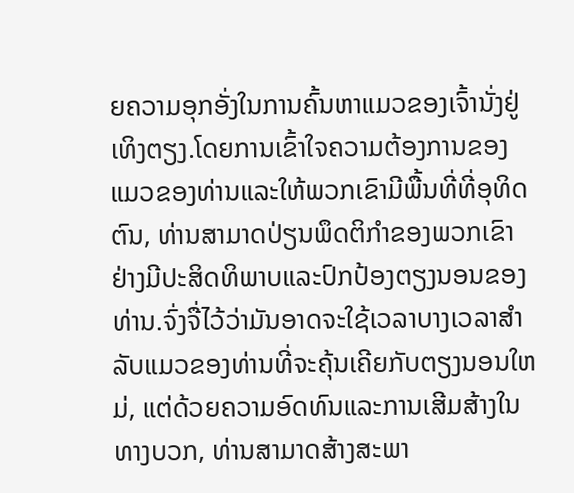ຍຄວາມອຸກອັ່ງໃນການຄົ້ນຫາແມວຂອງເຈົ້ານັ່ງຢູ່ເທິງຕຽງ.ໂດຍການເຂົ້າໃຈຄວາມຕ້ອງການຂອງແມວຂອງທ່ານແລະໃຫ້ພວກເຂົາມີພື້ນທີ່ທີ່ອຸທິດຕົນ, ທ່ານສາມາດປ່ຽນພຶດຕິກໍາຂອງພວກເຂົາຢ່າງມີປະສິດທິພາບແລະປົກປ້ອງຕຽງນອນຂອງທ່ານ.ຈົ່ງຈື່ໄວ້ວ່າມັນອາດຈະໃຊ້ເວລາບາງເວລາສໍາລັບແມວຂອງທ່ານທີ່ຈະຄຸ້ນເຄີຍກັບຕຽງນອນໃຫມ່, ແຕ່ດ້ວຍຄວາມອົດທົນແລະການເສີມສ້າງໃນທາງບວກ, ທ່ານສາມາດສ້າງສະພາ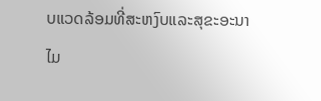ບແວດລ້ອມທີ່ສະຫງົບແລະສຸຂະອະນາໄມ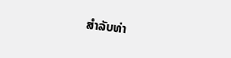ສໍາລັບທ່າ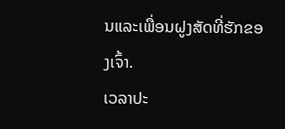ນແລະເພື່ອນຝູງສັດທີ່ຮັກຂອງເຈົ້າ.
ເວລາປະ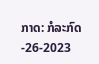ກາດ: ກໍລະກົດ-26-2023